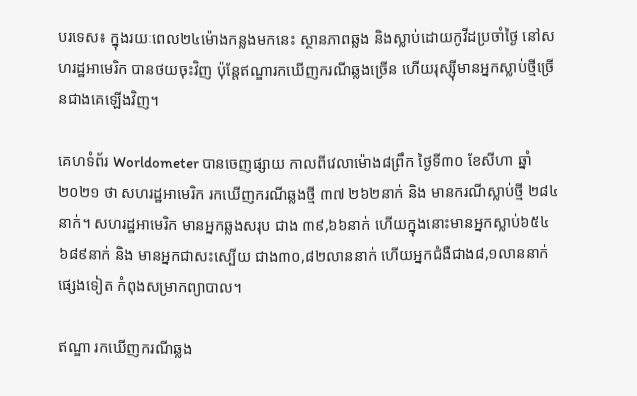បរទេស៖ ក្នុងរយៈពេល២៤ម៉ោងកន្លងមកនេះ ស្ថានភាពឆ្លង និងស្លាប់ដោយកូវីដប្រចាំថ្ងៃ នៅសហរដ្ឋអាមេរិក បានថយចុះវិញ ប៉ុន្ដែឥណ្ឌារកឃើញករណីឆ្លងច្រើន ហើយរុស្ស៊ីមានអ្នកស្លាប់ថ្មីច្រើនជាងគេឡើងវិញ។

គេហទំព័រ Worldometer បានចេញផ្សាយ កាលពីវេលាម៉ោង៨ព្រឹក ថ្ងៃទី៣០ ខែសីហា ឆ្នាំ២០២១ ថា សហរដ្ឋអាមេរិក រកឃើញករណីឆ្លងថ្មី ៣៧ ២៦២នាក់ និង មានករណីស្លាប់ថ្មី ២៨៤នាក់។ សហរដ្ឋអាមេរិក មានអ្នកឆ្លងសរុប ជាង ៣៩,៦៦នាក់ ហើយក្នុងនោះមានអ្នកស្លាប់៦៥៤ ៦៨៩នាក់ និង មានអ្នកជាសះស្បើយ ជាង៣០,៨២លាននាក់ ហើយអ្នកជំងឺជាង៨,១លាននាក់ផ្សេងទៀត កំពុងសម្រាកព្យាបាល។

ឥណ្ឌា រកឃើញករណីឆ្លង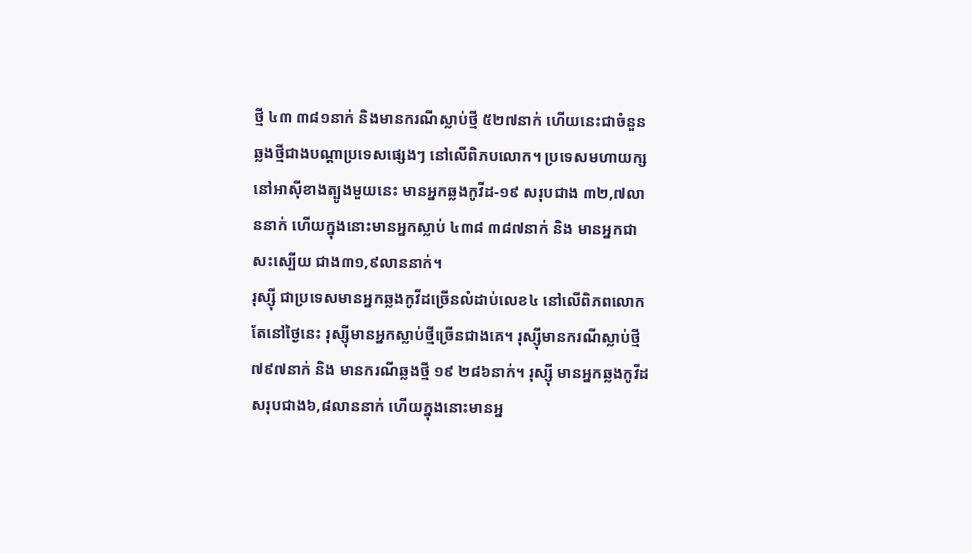ថ្មី ៤៣ ៣៨១នាក់ និងមានករណីស្លាប់ថ្មី ៥២៧នាក់ ហើយនេះជាចំនួនឆ្លងថ្មីជាងបណ្ដាប្រទេសផ្សេងៗ នៅលើពិភបលោក។ ប្រទេសមហាយក្ស នៅអាស៊ីខាងត្បូងមួយនេះ មានអ្នកឆ្លងកូវីដ-១៩ សរុបជាង ៣២,៧លាននាក់ ហើយក្នុងនោះមានអ្នកស្លាប់ ៤៣៨ ៣៨៧នាក់ និង មានអ្នកជាសះស្បើយ ជាង៣១,៩លាននាក់។
រុស្ស៊ី ជាប្រទេសមានអ្នកឆ្លងកូវីដច្រើនលំដាប់លេខ៤ នៅលើពិភពលោក តែនៅថ្ងៃនេះ រុស្ស៊ីមានអ្នកស្លាប់ថ្មីច្រើនជាងគេ។ រុស្ស៊ីមានករណីស្លាប់ថ្មី ៧៩៧នាក់ និង មានករណីឆ្លងថ្មី ១៩ ២៨៦នាក់។ រុស្ស៊ី មានអ្នកឆ្លងកូវីដ សរុបជាង៦,៨លាននាក់ ហើយក្នុងនោះមានអ្ន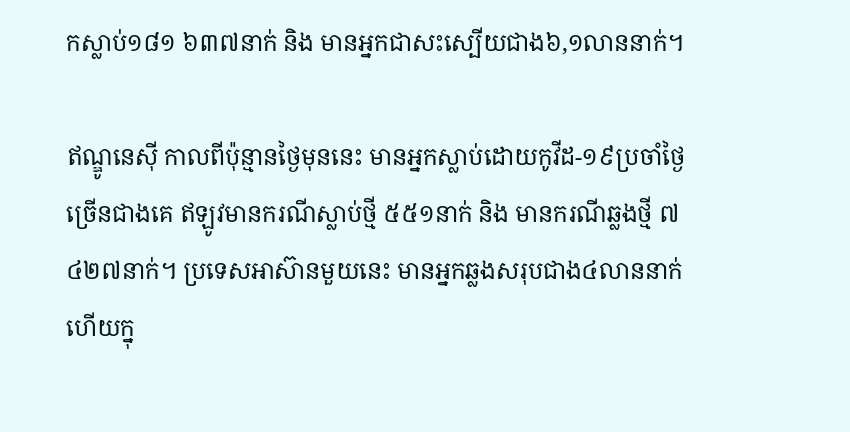កស្លាប់១៨១ ៦៣៧នាក់ និង មានអ្នកជាសះស្បើយជាង៦,១លាននាក់។

ឥណ្ឌូនេស៊ី កាលពីប៉ុន្មានថ្ងៃមុននេះ មានអ្នកស្លាប់ដោយកូវីដ-១៩ប្រចាំថ្ងៃច្រើនជាងគេ ឥឡូវមានករណីស្លាប់ថ្មី ៥៥១នាក់ និង មានករណីឆ្លងថ្មី ៧ ៤២៧នាក់។ ប្រទេសអាស៊ានមួយនេះ មានអ្នកឆ្លងសរុបជាង៤លាននាក់ ហើយក្នុ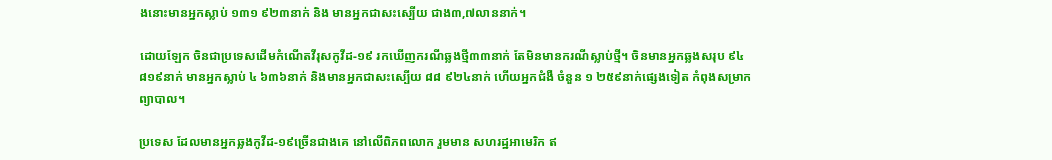ងនោះមានអ្នកស្លាប់ ១៣១ ៩២៣នាក់ និង មានអ្នកជាសះស្បើយ ជាង៣,៧លាននាក់។

ដោយឡែក ចិនជាប្រទេសដើមកំណើតវីរុសកូវីដ-១៩ រកឃើញករណីឆ្លងថ្មី៣៣នាក់ តែមិនមានករណីស្លាប់ថ្មី។ ចិនមានអ្នកឆ្លងសរុប ៩៤ ៨១៩នាក់ មានអ្នកស្លាប់ ៤ ៦៣៦នាក់ និងមានអ្នកជាសះស្បើយ ៨៨ ៩២៤នាក់ ហើយអ្នកជំងឺ ចំនួន ១ ២៥៩នាក់ផ្សេងទៀត កំពុងសម្រាកព្យាបាល។

ប្រទេស ដែលមានអ្នកឆ្លងកូវីដ-១៩ច្រើនជាងគេ នៅលើពិភពលោក រួមមាន សហរដ្ឋអាមេរិក ឥ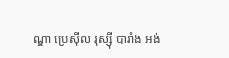ណ្ឌា ប្រេស៊ីល រុស្ស៊ី បារាំង អង់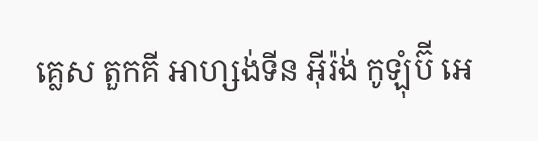គ្លេស តួកគី អាហ្សង់ទីន អ៊ីរ៉ង់ កូឡុំប៊ី អេ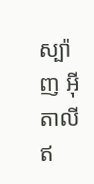ស្ប៉ាញ អ៊ីតាលី ឥ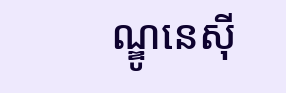ណ្ឌូនេស៊ី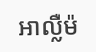អាល្លឺម៉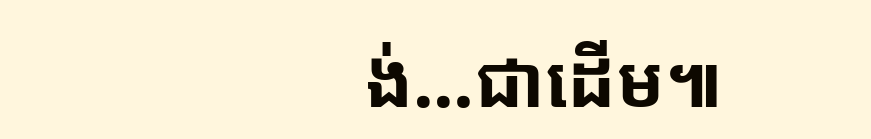ង់…ជាដើម៕